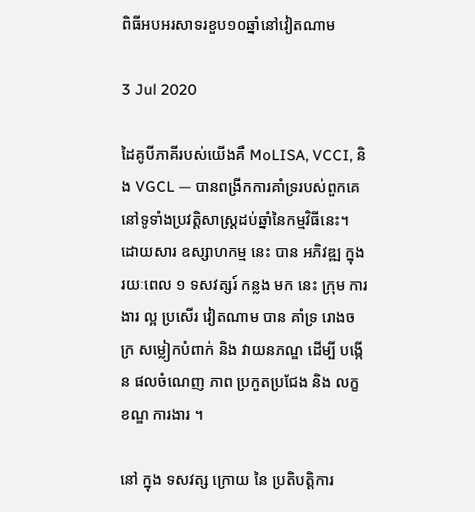ពិធីអបអរសាទរខួប១០ឆ្នាំនៅវៀតណាម

3 Jul 2020

ដៃគូបីភាគីរបស់យើងគឺ MoLISA, VCCI, និង VGCL — បានពង្រីកការគាំទ្ររបស់ពួកគេនៅទូទាំងប្រវត្តិសាស្រ្តដប់ឆ្នាំនៃកម្មវិធីនេះ។ ដោយសារ ឧស្សាហកម្ម នេះ បាន អភិវឌ្ឍ ក្នុង រយៈពេល ១ ទសវត្សរ៍ កន្លង មក នេះ ក្រុម ការងារ ល្អ ប្រសើរ វៀតណាម បាន គាំទ្រ រោងចក្រ សម្លៀកបំពាក់ និង វាយនភណ្ឌ ដើម្បី បង្កើន ផលចំណេញ ភាព ប្រកួតប្រជែង និង លក្ខខណ្ឌ ការងារ ។

នៅ ក្នុង ទសវត្ស ក្រោយ នៃ ប្រតិបត្តិការ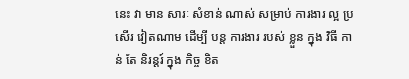នេះ វា មាន សារៈ សំខាន់ ណាស់ សម្រាប់ ការងារ ល្អ ប្រសើរ វៀតណាម ដើម្បី បន្ត ការងារ របស់ ខ្លួន ក្នុង វិធី កាន់ តែ និរន្តរ៍ ក្នុង កិច្ច ខិត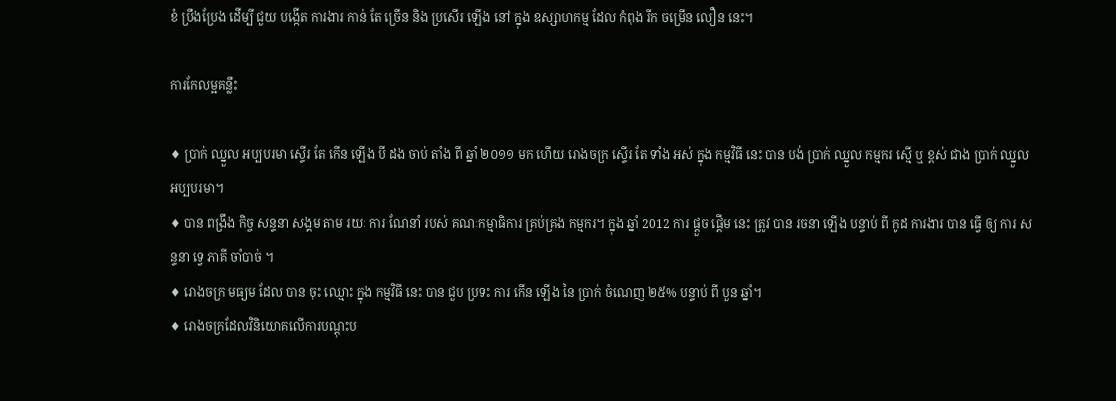ខំ ប្រឹងប្រែង ដើម្បី ជួយ បង្កើត ការងារ កាន់ តែ ច្រើន និង ប្រសើរ ឡើង នៅ ក្នុង ឧស្សាហកម្ម ដែល កំពុង រីក ចម្រើន លឿន នេះ។

ការកែលម្អគន្លឹះ

♦ ប្រាក់ ឈ្នួល អប្បបរមា ស្ទើរ តែ កើន ឡើង បី ដង ចាប់ តាំង ពី ឆ្នាំ ២០១១ មក ហើយ រោងចក្រ ស្ទើរ តែ ទាំង អស់ ក្នុង កម្មវិធី នេះ បាន បង់ ប្រាក់ ឈ្នួល កម្មករ ស្មើ ឬ ខ្ពស់ ជាង ប្រាក់ ឈ្នួល អប្បបរមា។
♦ បាន ពង្រឹង កិច្ច សន្ទនា សង្គម តាម រយៈ ការ ណែនាំ របស់ គណៈកម្មាធិការ គ្រប់គ្រង កម្មករ។ ក្នុង ឆ្នាំ 2012 ការ ផ្តួច ផ្តើម នេះ ត្រូវ បាន រចនា ឡើង បន្ទាប់ ពី កូដ ការងារ បាន ធ្វើ ឲ្យ ការ សន្ទនា ទ្វេ ភាគី ចាំបាច់ ។
♦ រោងចក្រ មធ្យម ដែល បាន ចុះ ឈ្មោះ ក្នុង កម្មវិធី នេះ បាន ជួប ប្រទះ ការ កើន ឡើង នៃ ប្រាក់ ចំណេញ ២៥% បន្ទាប់ ពី បួន ឆ្នាំ។
♦ រោងចក្រដែលវិនិយោគលើការបណ្តុះប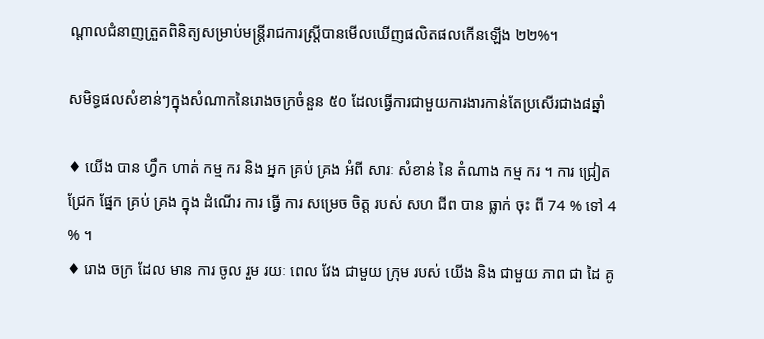ណ្តាលជំនាញត្រួតពិនិត្យសម្រាប់មន្រ្តីរាជការស្ត្រីបានមើលឃើញផលិតផលកើនឡើង ២២%។

សមិទ្ធផលសំខាន់ៗក្នុងសំណាកនៃរោងចក្រចំនួន ៥០ ដែលធ្វើការជាមួយការងារកាន់តែប្រសើរជាង៨ឆ្នាំ

♦ យើង បាន ហ្វឹក ហាត់ កម្ម ករ និង អ្នក គ្រប់ គ្រង អំពី សារៈ សំខាន់ នៃ តំណាង កម្ម ករ ។ ការ ជ្រៀត ជ្រែក ផ្នែក គ្រប់ គ្រង ក្នុង ដំណើរ ការ ធ្វើ ការ សម្រេច ចិត្ត របស់ សហ ជីព បាន ធ្លាក់ ចុះ ពី 74 % ទៅ 4 % ។
♦ រោង ចក្រ ដែល មាន ការ ចូល រួម រយៈ ពេល វែង ជាមួយ ក្រុម របស់ យើង និង ជាមួយ ភាព ជា ដៃ គូ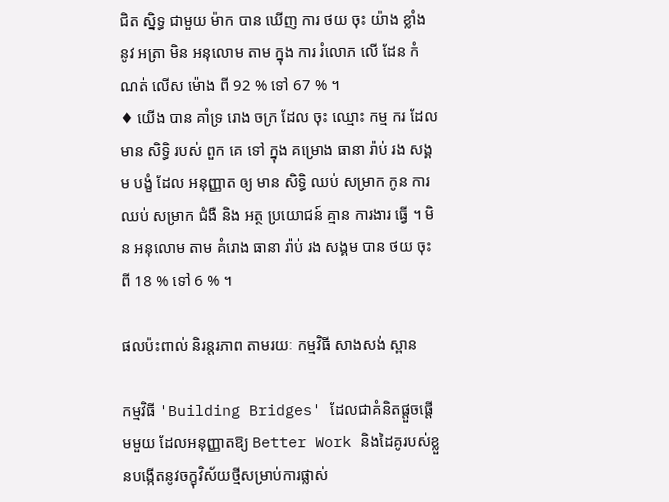ជិត ស្និទ្ធ ជាមួយ ម៉ាក បាន ឃើញ ការ ថយ ចុះ យ៉ាង ខ្លាំង នូវ អត្រា មិន អនុលោម តាម ក្នុង ការ រំលោភ លើ ដែន កំណត់ លើស ម៉ោង ពី 92 % ទៅ 67 % ។
♦ យើង បាន គាំទ្រ រោង ចក្រ ដែល ចុះ ឈ្មោះ កម្ម ករ ដែល មាន សិទ្ធិ របស់ ពួក គេ ទៅ ក្នុង គម្រោង ធានា រ៉ាប់ រង សង្គម បង្ខំ ដែល អនុញ្ញាត ឲ្យ មាន សិទ្ធិ ឈប់ សម្រាក កូន ការ ឈប់ សម្រាក ជំងឺ និង អត្ថ ប្រយោជន៍ គ្មាន ការងារ ធ្វើ ។ មិន អនុលោម តាម គំរោង ធានា រ៉ាប់ រង សង្គម បាន ថយ ចុះ ពី 18 % ទៅ 6 % ។

ផលប៉ះពាល់ និរន្តរភាព តាមរយៈ កម្មវិធី សាងសង់ ស្ពាន

កម្មវិធី 'Building Bridges' ដែលជាគំនិតផ្តួចផ្តើមមួយ ដែលអនុញ្ញាតឱ្យ Better Work និងដៃគូរបស់ខ្លួនបង្កើតនូវចក្ខុវិស័យថ្មីសម្រាប់ការផ្លាស់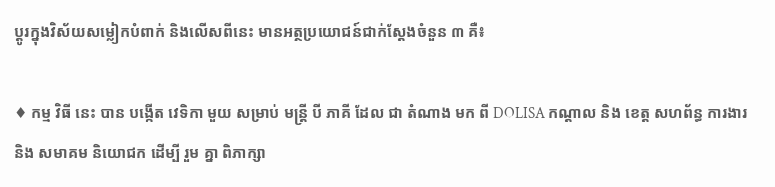ប្តូរក្នុងវិស័យសម្លៀកបំពាក់ និងលើសពីនេះ មានអត្ថប្រយោជន៍ជាក់ស្តែងចំនួន ៣ គឺ៖

♦ កម្ម វិធី នេះ បាន បង្កើត វេទិកា មួយ សម្រាប់ មន្ត្រី បី ភាគី ដែល ជា តំណាង មក ពី DOLISA កណ្តាល និង ខេត្ត សហព័ន្ធ ការងារ និង សមាគម និយោជក ដើម្បី រួម គ្នា ពិភាក្សា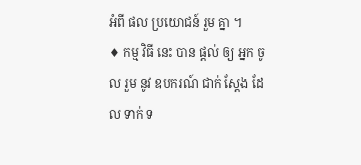អំពី ផល ប្រយោជន៍ រួម គ្នា ។
♦ កម្ម វិធី នេះ បាន ផ្តល់ ឲ្យ អ្នក ចូល រួម នូវ ឧបករណ៍ ជាក់ ស្តែង ដែល ទាក់ ទ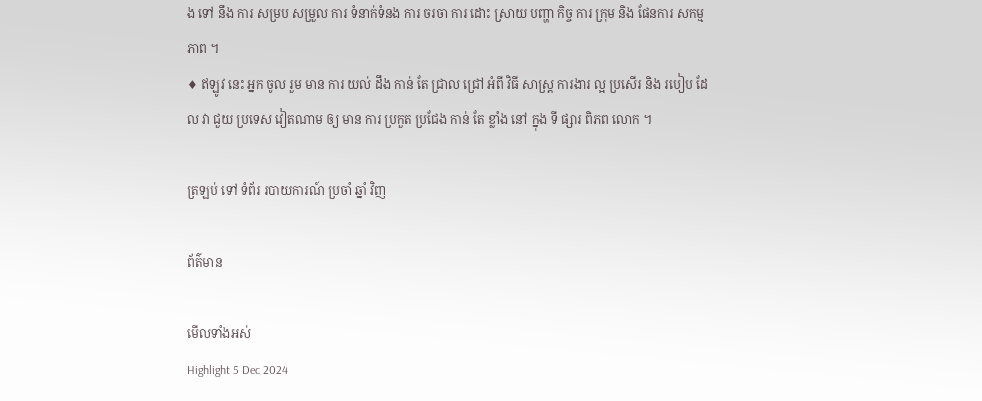ង ទៅ នឹង ការ សម្រប សម្រួល ការ ទំនាក់ទំនង ការ ចរចា ការ ដោះ ស្រាយ បញ្ហា កិច្ច ការ ក្រុម និង ផែនការ សកម្ម ភាព ។
♦ ឥឡូវ នេះ អ្នក ចូល រួម មាន ការ យល់ ដឹង កាន់ តែ ជ្រាល ជ្រៅ អំពី វិធី សាស្ត្រ ការងារ ល្អ ប្រសើរ និង របៀប ដែល វា ជួយ ប្រទេស វៀតណាម ឲ្យ មាន ការ ប្រកួត ប្រជែង កាន់ តែ ខ្លាំង នៅ ក្នុង ទី ផ្សារ ពិភព លោក ។

ត្រឡប់ ទៅ ទំព័រ របាយការណ៍ ប្រចាំ ឆ្នាំ វិញ

ព័ត៌មាន

មើលទាំងអស់
Highlight 5 Dec 2024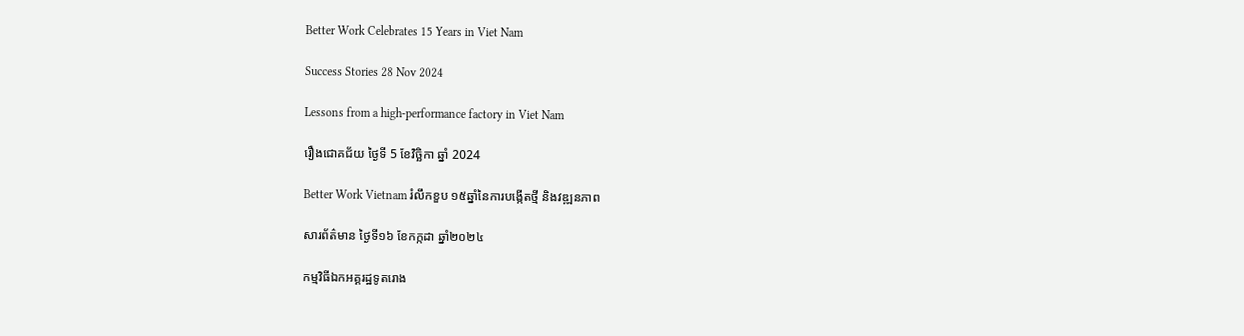Better Work Celebrates 15 Years in Viet Nam

Success Stories 28 Nov 2024

Lessons from a high-performance factory in Viet Nam

រឿងជោគជ័យ ថ្ងៃទី 5 ខែវិច្ឆិកា ឆ្នាំ 2024

Better Work Vietnam រំលឹកខួប ១៥ឆ្នាំនៃការបង្កើតថ្មី និងវឌ្ឍនភាព

សារព័ត៌មាន ថ្ងៃទី១៦ ខែកក្កដា ឆ្នាំ២០២៤

កម្មវិធីឯកអគ្គរដ្ឋទូតរោង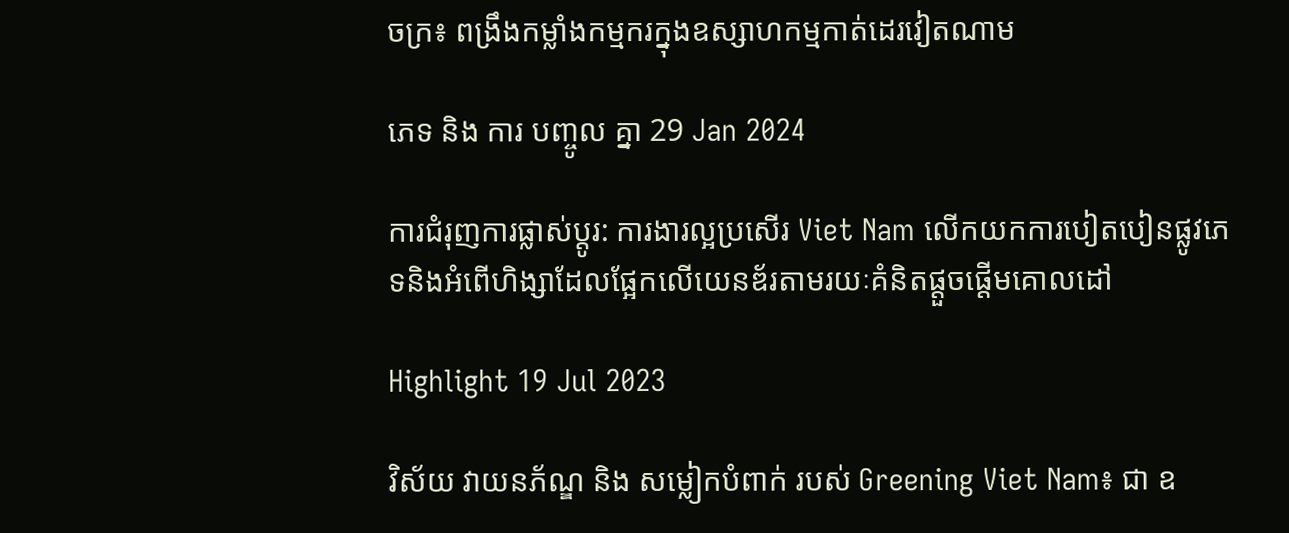ចក្រ៖ ពង្រឹងកម្លាំងកម្មករក្នុងឧស្សាហកម្មកាត់ដេរវៀតណាម

ភេទ និង ការ បញ្ចូល គ្នា 29 Jan 2024

ការជំរុញការផ្លាស់ប្តូរ: ការងារល្អប្រសើរ Viet Nam លើកយកការបៀតបៀនផ្លូវភេទនិងអំពើហិង្សាដែលផ្អែកលើយេនឌ័រតាមរយៈគំនិតផ្តួចផ្តើមគោលដៅ

Highlight 19 Jul 2023

វិស័យ វាយនភ័ណ្ឌ និង សម្លៀកបំពាក់ របស់ Greening Viet Nam៖ ជា ឧ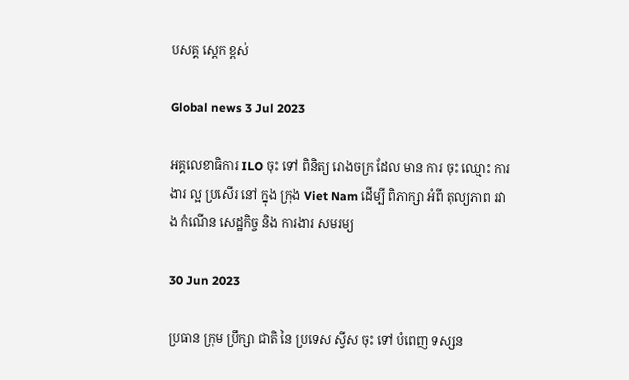បសគ្គ ស្តេក ខ្ពស់

Global news 3 Jul 2023

អគ្គលេខាធិការ ILO ចុះ ទៅ ពិនិត្យ រោងចក្រ ដែល មាន ការ ចុះ ឈ្មោះ ការងារ ល្អ ប្រសើរ នៅ ក្នុង ក្រុង Viet Nam ដើម្បី ពិភាក្សា អំពី តុល្យភាព រវាង កំណើន សេដ្ឋកិច្ច និង ការងារ សមរម្យ

30 Jun 2023

ប្រធាន ក្រុម ប្រឹក្សា ជាតិ នៃ ប្រទេស ស្វីស ចុះ ទៅ បំពេញ ទស្សន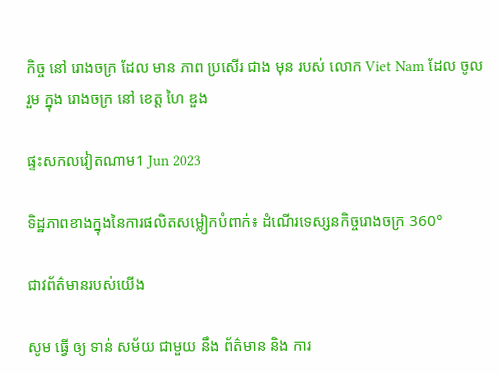កិច្ច នៅ រោងចក្រ ដែល មាន ភាព ប្រសើរ ជាង មុន របស់ លោក Viet Nam ដែល ចូល រួម ក្នុង រោងចក្រ នៅ ខេត្ត ហៃ ឌួង

ផ្ទះសកលវៀតណាម1 Jun 2023

ទិដ្ឋភាពខាងក្នុងនៃការផលិតសម្លៀកបំពាក់៖ ដំណើរទេស្សនកិច្ចរោងចក្រ 360°

ជាវព័ត៌មានរបស់យើង

សូម ធ្វើ ឲ្យ ទាន់ សម័យ ជាមួយ នឹង ព័ត៌មាន និង ការ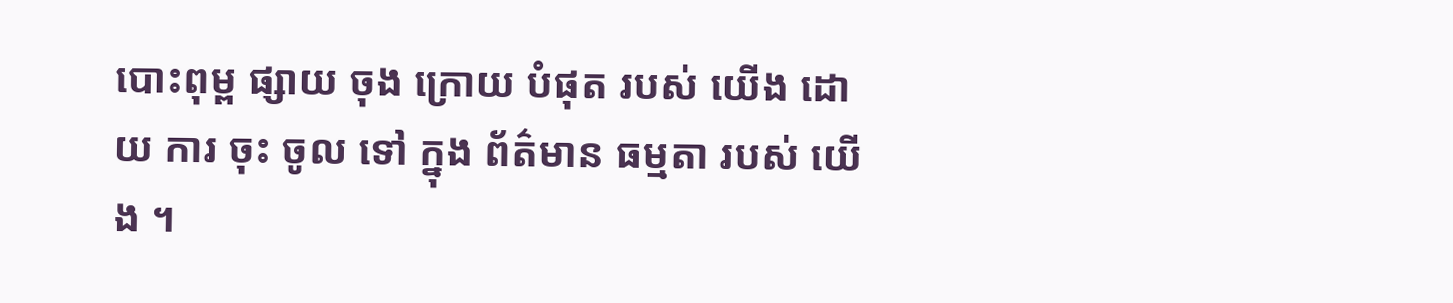បោះពុម្ព ផ្សាយ ចុង ក្រោយ បំផុត របស់ យើង ដោយ ការ ចុះ ចូល ទៅ ក្នុង ព័ត៌មាន ធម្មតា របស់ យើង ។